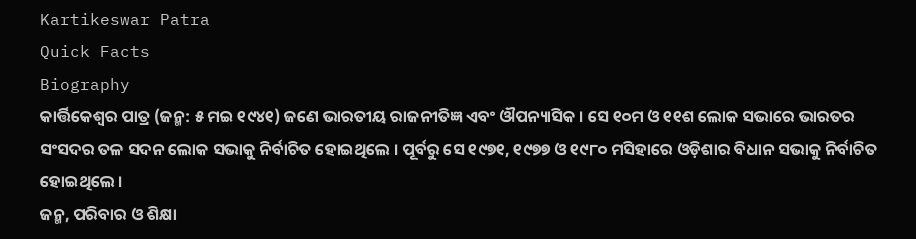Kartikeswar Patra
Quick Facts
Biography
କାର୍ତ୍ତିକେଶ୍ୱର ପାତ୍ର (ଜନ୍ମ: ୫ ମଇ ୧୯୪୧) ଜଣେ ଭାରତୀୟ ରାଜନୀତିଜ୍ଞ ଏବଂ ଔପନ୍ୟାସିକ । ସେ ୧୦ମ ଓ ୧୧ଶ ଲୋକ ସଭାରେ ଭାରତର ସଂସଦର ତଳ ସଦନ ଲୋକ ସଭାକୁ ନିର୍ବାଚିତ ହୋଇଥିଲେ । ପୂର୍ବରୁ ସେ ୧୯୭୧, ୧୯୭୭ ଓ ୧୯୮୦ ମସିହାରେ ଓଡ଼ିଶାର ବିଧାନ ସଭାକୁ ନିର୍ବାଚିତ ହୋଇଥିଲେ ।
ଜନ୍ମ, ପରିବାର ଓ ଶିକ୍ଷା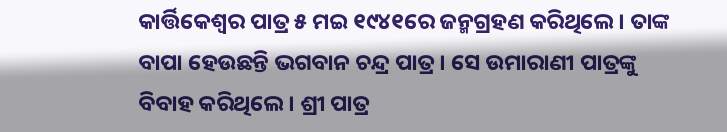କାର୍ତ୍ତିକେଶ୍ୱର ପାତ୍ର ୫ ମଇ ୧୯୪୧ରେ ଜନ୍ମଗ୍ରହଣ କରିଥିଲେ । ତାଙ୍କ ବାପା ହେଉଛନ୍ତି ଭଗବାନ ଚନ୍ଦ୍ର ପାତ୍ର । ସେ ଉମାରାଣୀ ପାତ୍ରଙ୍କୁ ବିବାହ କରିଥିଲେ । ଶ୍ରୀ ପାତ୍ର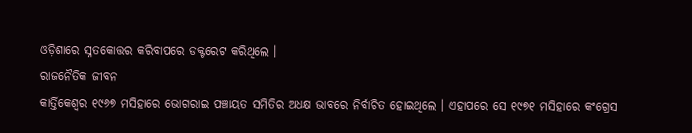ଓଡ଼ିଶାରେ ସ୍ନତକୋତ୍ତର କରିବାପରେ ଡକ୍ଟରେଟ କରିଥିଲେ ।
ରାଜନୈତିକ ଜୀବନ
କାର୍ତ୍ତିକେଶ୍ୱର ୧୯୬୭ ମସିହାରେ ଭୋଗରାଇ ପଞ୍ଚାୟତ ସମିତିର ଅଧକ୍ଷ ଭାବରେ ନିର୍ବାଚିତ ହୋଇଥିଲେ । ଏହାପରେ ସେ ୧୯୭୧ ମସିହାରେ କଂଗ୍ରେସ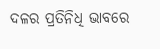ଦଳର ପ୍ରତିନିଧି ଭାବରେ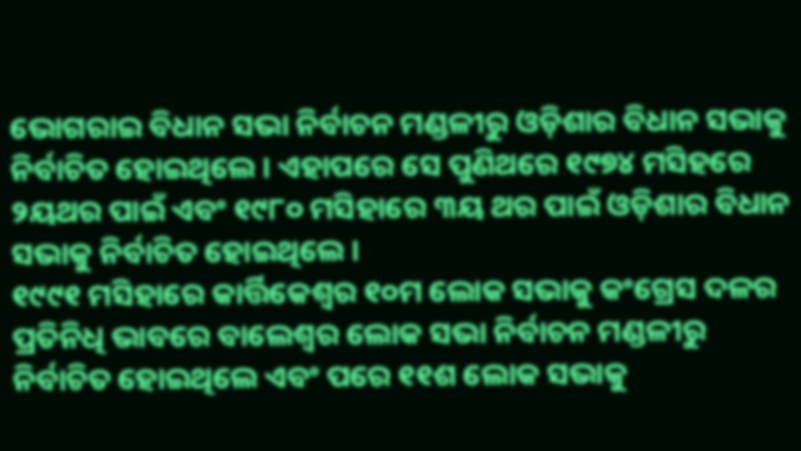ଭୋଗରାଇ ବିଧାନ ସଭା ନିର୍ବାଚନ ମଣ୍ଡଳୀରୁ ଓଡ଼ିଶାର ବିଧାନ ସଭାକୁ ନିର୍ବାଚିତ ହୋଇଥିଲେ । ଏହାପରେ ସେ ପୁଣିଥରେ ୧୯୭୪ ମସିହରେ ୨ୟଥର ପାଇଁ ଏବଂ ୧୯୮୦ ମସିହାରେ ୩ୟ ଥର ପାଇଁ ଓଡ଼ିଶାର ବିଧାନ ସଭାକୁ ନିର୍ବାଚିତ ହୋଇଥିଲେ ।
୧୯୯୧ ମସିହାରେ କାର୍ତ୍ତିକେଶ୍ୱର ୧୦ମ ଲୋକ ସଭାକୁ କଂଗ୍ରେସ ଦଳର ପ୍ରତିନିଧି ଭାବରେ ବାଲେଶ୍ୱର ଲୋକ ସଭା ନିର୍ବାଚନ ମଣ୍ଡଳୀରୁ ନିର୍ବାଚିତ ହୋଇଥିଲେ ଏବଂ ପରେ ୧୧ଶ ଲୋକ ସଭାକୁ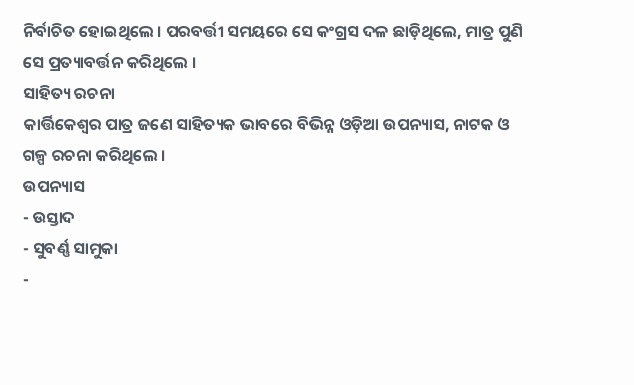ନିର୍ବାଚିତ ହୋଇଥିଲେ । ପରବର୍ତ୍ତୀ ସମୟରେ ସେ କଂଗ୍ରସ ଦଳ ଛାଡ଼ିଥିଲେ, ମାତ୍ର ପୁଣି ସେ ପ୍ରତ୍ୟାବର୍ତ୍ତନ କରିଥିଲେ ।
ସାହିତ୍ୟ ରଚନା
କାର୍ତ୍ତିକେଶ୍ୱର ପାତ୍ର ଜଣେ ସାହିତ୍ୟକ ଭାବରେ ବିଭିନ୍ନ ଓଡ଼ିଆ ଉପନ୍ୟାସ, ନାଟକ ଓ ଗଳ୍ପ ରଚନା କରିଥିଲେ ।
ଉପନ୍ୟାସ
- ଉସ୍ତାଦ
- ସୁବର୍ଣ୍ଣ ସାମୁକା
-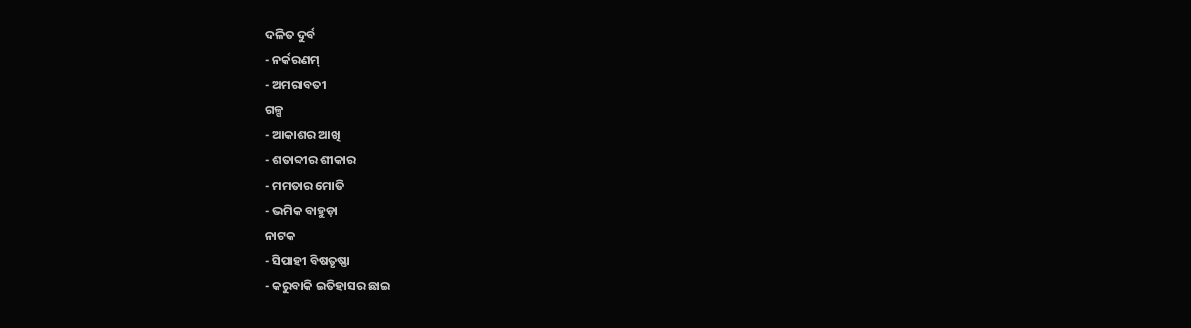ଦଳିତ ଦୁର୍ବ
- ନର୍କରଣମ୍
- ଅମରାବତୀ
ଗଳ୍ପ
- ଆକାଶର ଆଖି
- ଶତାବ୍ଦୀର ଶୀକାର
- ମମତାର ମୋତି
- ଭମିକ ବାହୁଡ଼ା
ନାଟକ
- ସିପାହୀ ବିଷତୃଷ୍ଣା
- କରୁବାକି ଇତିହାସର ଛାଇ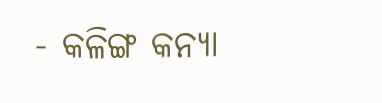- କଳିଙ୍ଗ କନ୍ୟା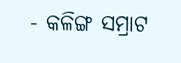- କଳିଙ୍ଗ ସମ୍ରାଟ